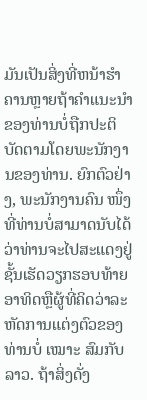ມັນເປັນສິ່ງທີ່ຫນ້າຮໍາຄານຫຼາຍຖ້າຄໍາແນະນໍາຂອງທ່ານບໍ່ຖືກປະຕິບັດຕາມໂດຍພະນັກງານຂອງທ່ານ. ຍົກຕົວຢ່າງ, ພະນັກງານຄົນ ໜຶ່ງ ທີ່ທ່ານບໍ່ສາມາດນັບໄດ້ວ່າທ່ານຈະໄປສະແດງຢູ່ຊັ້ນເຮັດວຽກຮອບທ້າຍອາທິດຫຼືຜູ້ທີ່ຄິດວ່າລະຫັດການແຕ່ງຕົວຂອງທ່ານບໍ່ ເໝາະ ສົມກັບລາວ. ຖ້າສິ່ງດັ່ງ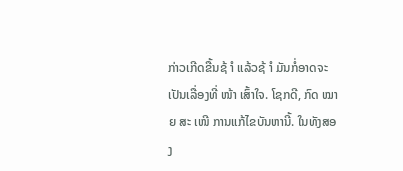ກ່າວເກີດຂື້ນຊ້ ຳ ແລ້ວຊ້ ຳ ມັນກໍ່ອາດຈະເປັນເລື່ອງທີ່ ໜ້າ ເສົ້າໃຈ. ໂຊກດີ, ກົດ ໝາຍ ສະ ເໜີ ການແກ້ໄຂບັນຫານີ້. ໃນທັງສອງ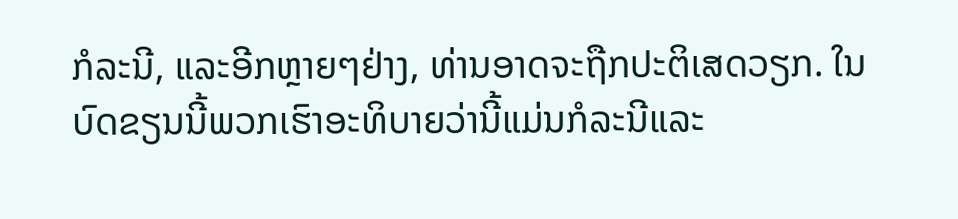ກໍລະນີ, ແລະອີກຫຼາຍໆຢ່າງ, ທ່ານອາດຈະຖືກປະຕິເສດວຽກ. ໃນບົດຂຽນນີ້ພວກເຮົາອະທິບາຍວ່ານີ້ແມ່ນກໍລະນີແລະ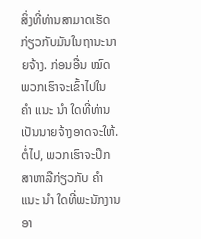ສິ່ງທີ່ທ່ານສາມາດເຮັດກ່ຽວກັບມັນໃນຖານະນາຍຈ້າງ. ກ່ອນອື່ນ ໝົດ ພວກເຮົາຈະເຂົ້າໄປໃນ ຄຳ ແນະ ນຳ ໃດທີ່ທ່ານເປັນນາຍຈ້າງອາດຈະໃຫ້. ຕໍ່ໄປ, ພວກເຮົາຈະປຶກສາຫາລືກ່ຽວກັບ ຄຳ ແນະ ນຳ ໃດທີ່ພະນັກງານອາ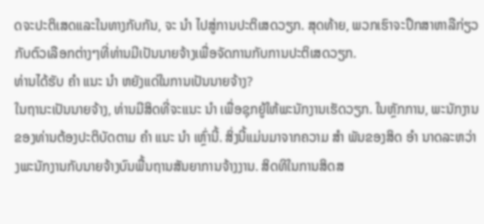ດຈະປະຕິເສດແລະໃນທາງກັບກັນ, ຈະ ນຳ ໄປສູ່ການປະຕິເສດວຽກ. ສຸດທ້າຍ, ພວກເຮົາຈະປຶກສາຫາລືກ່ຽວກັບຕົວເລືອກຕ່າງໆທີ່ທ່ານມີເປັນນາຍຈ້າງເພື່ອຈັດການກັບການປະຕິເສດວຽກ.
ທ່ານໄດ້ຮັບ ຄຳ ແນະ ນຳ ຫຍັງແດ່ໃນການເປັນນາຍຈ້າງ?
ໃນຖານະເປັນນາຍຈ້າງ, ທ່ານມີສິດທີ່ຈະແນະ ນຳ ເພື່ອຊຸກຍູ້ໃຫ້ພະນັກງານເຮັດວຽກ. ໃນຫຼັກການ, ພະນັກງານຂອງທ່ານຕ້ອງປະຕິບັດຕາມ ຄຳ ແນະ ນຳ ເຫຼົ່ານີ້. ສິ່ງນີ້ແມ່ນມາຈາກຄວາມ ສຳ ພັນຂອງສິດ ອຳ ນາດລະຫວ່າງພະນັກງານກັບນາຍຈ້າງບົນພື້ນຖານສັນຍາການຈ້າງງານ. ສິດທິໃນການສິດສ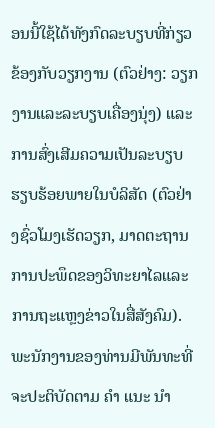ອນນີ້ໃຊ້ໄດ້ທັງກົດລະບຽບທີ່ກ່ຽວຂ້ອງກັບວຽກງານ (ຕົວຢ່າງ: ວຽກງານແລະລະບຽບເຄື່ອງນຸ່ງ) ແລະການສົ່ງເສີມຄວາມເປັນລະບຽບຮຽບຮ້ອຍພາຍໃນບໍລິສັດ (ຕົວຢ່າງຊົ່ວໂມງເຮັດວຽກ, ມາດຕະຖານການປະພຶດຂອງວິທະຍາໄລແລະການຖະແຫຼງຂ່າວໃນສື່ສັງຄົມ). ພະນັກງານຂອງທ່ານມີພັນທະທີ່ຈະປະຕິບັດຕາມ ຄຳ ແນະ ນຳ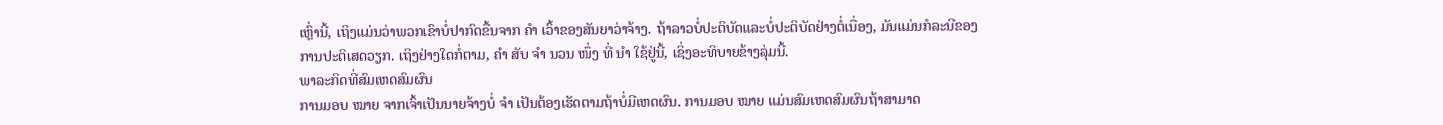ເຫຼົ່ານີ້, ເຖິງແມ່ນວ່າພວກເຂົາບໍ່ປາກົດຂື້ນຈາກ ຄຳ ເວົ້າຂອງສັນຍາວ່າຈ້າງ. ຖ້າລາວບໍ່ປະຕິບັດແລະບໍ່ປະຕິບັດຢ່າງຕໍ່ເນື່ອງ, ມັນແມ່ນກໍລະນີຂອງການປະຕິເສດວຽກ. ເຖິງຢ່າງໃດກໍ່ຕາມ, ຄຳ ສັບ ຈຳ ນວນ ໜຶ່ງ ທີ່ ນຳ ໃຊ້ຢູ່ນີ້, ເຊິ່ງອະທິບາຍຂ້າງລຸ່ມນີ້.
ພາລະກິດທີ່ສົມເຫດສົມຜົນ
ການມອບ ໝາຍ ຈາກເຈົ້າເປັນນາຍຈ້າງບໍ່ ຈຳ ເປັນຕ້ອງເຮັດຕາມຖ້າບໍ່ມີເຫດຜົນ. ການມອບ ໝາຍ ແມ່ນສົມເຫດສົມຜົນຖ້າສາມາດ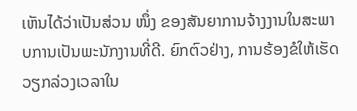ເຫັນໄດ້ວ່າເປັນສ່ວນ ໜຶ່ງ ຂອງສັນຍາການຈ້າງງານໃນສະພາບການເປັນພະນັກງານທີ່ດີ. ຍົກຕົວຢ່າງ, ການຮ້ອງຂໍໃຫ້ເຮັດວຽກລ່ວງເວລາໃນ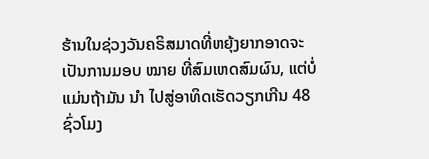ຮ້ານໃນຊ່ວງວັນຄຣິສມາດທີ່ຫຍຸ້ງຍາກອາດຈະເປັນການມອບ ໝາຍ ທີ່ສົມເຫດສົມຜົນ, ແຕ່ບໍ່ແມ່ນຖ້າມັນ ນຳ ໄປສູ່ອາທິດເຮັດວຽກເກີນ 48 ຊົ່ວໂມງ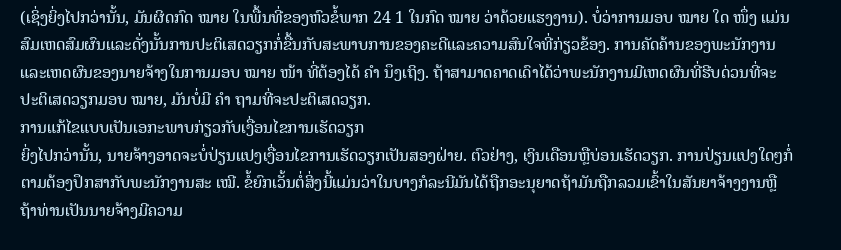(ເຊິ່ງຍິ່ງໄປກວ່ານັ້ນ, ມັນຜິດກົດ ໝາຍ ໃນພື້ນທີ່ຂອງຫົວຂໍ້ພາກ 24 1 ໃນກົດ ໝາຍ ວ່າດ້ວຍແຮງງານ). ບໍ່ວ່າການມອບ ໝາຍ ໃດ ໜຶ່ງ ແມ່ນສົມເຫດສົມຜົນແລະດັ່ງນັ້ນການປະຕິເສດວຽກກໍ່ຂື້ນກັບສະພາບການຂອງຄະດີແລະຄວາມສົນໃຈທີ່ກ່ຽວຂ້ອງ. ການຄັດຄ້ານຂອງພະນັກງານແລະເຫດຜົນຂອງນາຍຈ້າງໃນການມອບ ໝາຍ ໜ້າ ທີ່ຕ້ອງໄດ້ ຄຳ ນຶງເຖິງ. ຖ້າສາມາດຄາດເດົາໄດ້ວ່າພະນັກງານມີເຫດຜົນທີ່ຮີບດ່ວນທີ່ຈະປະຕິເສດວຽກມອບ ໝາຍ, ມັນບໍ່ມີ ຄຳ ຖາມທີ່ຈະປະຕິເສດວຽກ.
ການແກ້ໄຂແບບເປັນເອກະພາບກ່ຽວກັບເງື່ອນໄຂການເຮັດວຽກ
ຍິ່ງໄປກວ່ານັ້ນ, ນາຍຈ້າງອາດຈະບໍ່ປ່ຽນແປງເງື່ອນໄຂການເຮັດວຽກເປັນສອງຝ່າຍ. ຕົວຢ່າງ, ເງິນເດືອນຫຼືບ່ອນເຮັດວຽກ. ການປ່ຽນແປງໃດໆກໍ່ຕາມຕ້ອງປຶກສາກັບພະນັກງານສະ ເໝີ. ຂໍ້ຍົກເວັ້ນຕໍ່ສິ່ງນີ້ແມ່ນວ່າໃນບາງກໍລະນີມັນໄດ້ຖືກອະນຸຍາດຖ້າມັນຖືກລວມເຂົ້າໃນສັນຍາຈ້າງງານຫຼືຖ້າທ່ານເປັນນາຍຈ້າງມີຄວາມ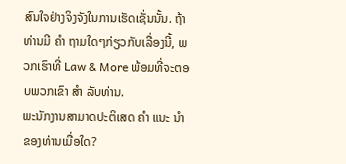ສົນໃຈຢ່າງຈິງຈັງໃນການເຮັດເຊັ່ນນັ້ນ. ຖ້າທ່ານມີ ຄຳ ຖາມໃດໆກ່ຽວກັບເລື່ອງນີ້, ພວກເຮົາທີ່ Law & More ພ້ອມທີ່ຈະຕອບພວກເຂົາ ສຳ ລັບທ່ານ.
ພະນັກງານສາມາດປະຕິເສດ ຄຳ ແນະ ນຳ ຂອງທ່ານເມື່ອໃດ?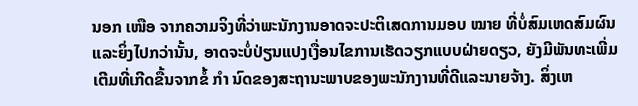ນອກ ເໜືອ ຈາກຄວາມຈິງທີ່ວ່າພະນັກງານອາດຈະປະຕິເສດການມອບ ໝາຍ ທີ່ບໍ່ສົມເຫດສົມຜົນແລະຍິ່ງໄປກວ່ານັ້ນ, ອາດຈະບໍ່ປ່ຽນແປງເງື່ອນໄຂການເຮັດວຽກແບບຝ່າຍດຽວ, ຍັງມີພັນທະເພີ່ມເຕີມທີ່ເກີດຂື້ນຈາກຂໍ້ ກຳ ນົດຂອງສະຖານະພາບຂອງພະນັກງານທີ່ດີແລະນາຍຈ້າງ. ສິ່ງເຫ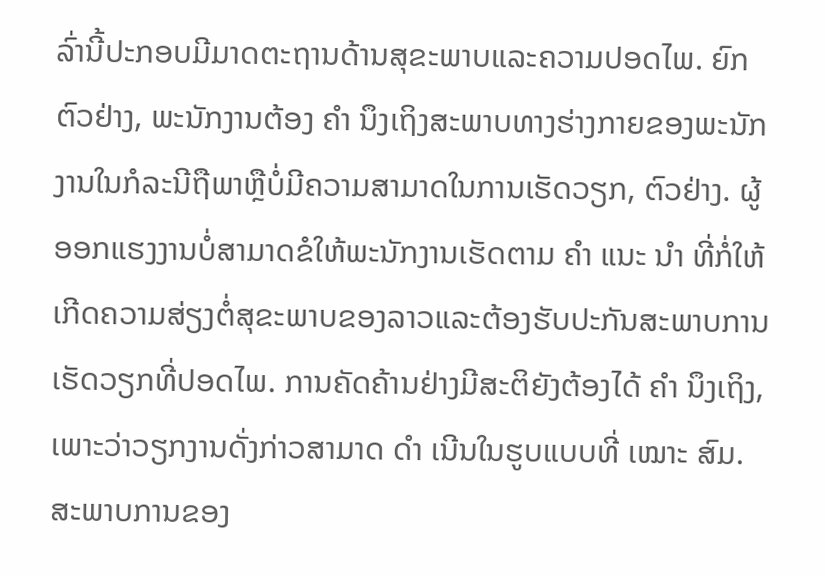ລົ່ານີ້ປະກອບມີມາດຕະຖານດ້ານສຸຂະພາບແລະຄວາມປອດໄພ. ຍົກຕົວຢ່າງ, ພະນັກງານຕ້ອງ ຄຳ ນຶງເຖິງສະພາບທາງຮ່າງກາຍຂອງພະນັກງານໃນກໍລະນີຖືພາຫຼືບໍ່ມີຄວາມສາມາດໃນການເຮັດວຽກ, ຕົວຢ່າງ. ຜູ້ອອກແຮງງານບໍ່ສາມາດຂໍໃຫ້ພະນັກງານເຮັດຕາມ ຄຳ ແນະ ນຳ ທີ່ກໍ່ໃຫ້ເກີດຄວາມສ່ຽງຕໍ່ສຸຂະພາບຂອງລາວແລະຕ້ອງຮັບປະກັນສະພາບການເຮັດວຽກທີ່ປອດໄພ. ການຄັດຄ້ານຢ່າງມີສະຕິຍັງຕ້ອງໄດ້ ຄຳ ນຶງເຖິງ, ເພາະວ່າວຽກງານດັ່ງກ່າວສາມາດ ດຳ ເນີນໃນຮູບແບບທີ່ ເໝາະ ສົມ.
ສະພາບການຂອງ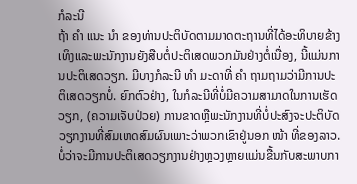ກໍລະນີ
ຖ້າ ຄຳ ແນະ ນຳ ຂອງທ່ານປະຕິບັດຕາມມາດຕະຖານທີ່ໄດ້ອະທິບາຍຂ້າງເທິງແລະພະນັກງານຍັງສືບຕໍ່ປະຕິເສດພວກມັນຢ່າງຕໍ່ເນື່ອງ, ນີ້ແມ່ນການປະຕິເສດວຽກ. ມີບາງກໍລະນີ ທຳ ມະດາທີ່ ຄຳ ຖາມຖາມວ່າມີການປະຕິເສດວຽກບໍ່. ຍົກຕົວຢ່າງ, ໃນກໍລະນີທີ່ບໍ່ມີຄວາມສາມາດໃນການເຮັດວຽກ, (ຄວາມເຈັບປ່ວຍ) ການຂາດຫຼືພະນັກງານທີ່ບໍ່ປະສົງຈະປະຕິບັດວຽກງານທີ່ສົມເຫດສົມຜົນເພາະວ່າພວກເຂົາຢູ່ນອກ ໜ້າ ທີ່ຂອງລາວ. ບໍ່ວ່າຈະມີການປະຕິເສດວຽກງານຢ່າງຫຼວງຫຼາຍແມ່ນຂື້ນກັບສະພາບກາ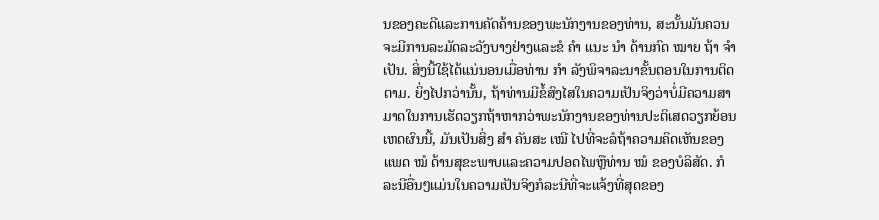ນຂອງຄະດີແລະການຄັດຄ້ານຂອງພະນັກງານຂອງທ່ານ, ສະນັ້ນມັນຄວນຈະມີການລະມັດລະວັງບາງຢ່າງແລະຂໍ ຄຳ ແນະ ນຳ ດ້ານກົດ ໝາຍ ຖ້າ ຈຳ ເປັນ. ສິ່ງນີ້ໃຊ້ໄດ້ແນ່ນອນເມື່ອທ່ານ ກຳ ລັງພິຈາລະນາຂັ້ນຕອນໃນການຕິດຕາມ. ຍິ່ງໄປກວ່ານັ້ນ, ຖ້າທ່ານມີຂໍ້ສົງໄສໃນຄວາມເປັນຈິງວ່າບໍ່ມີຄວາມສາມາດໃນການເຮັດວຽກຖ້າຫາກວ່າພະນັກງານຂອງທ່ານປະຕິເສດວຽກຍ້ອນເຫດຜົນນີ້, ມັນເປັນສິ່ງ ສຳ ຄັນສະ ເໝີ ໄປທີ່ຈະລໍຖ້າຄວາມຄິດເຫັນຂອງແພດ ໝໍ ດ້ານສຸຂະພາບແລະຄວາມປອດໄພຫຼືທ່ານ ໝໍ ຂອງບໍລິສັດ. ກໍລະນີອື່ນໆແມ່ນໃນຄວາມເປັນຈິງກໍລະນີທີ່ຈະແຈ້ງທີ່ສຸດຂອງ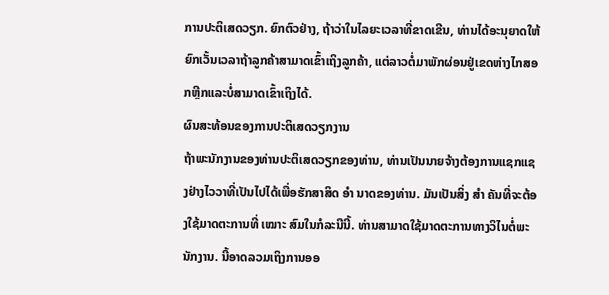ການປະຕິເສດວຽກ. ຍົກຕົວຢ່າງ, ຖ້າວ່າໃນໄລຍະເວລາທີ່ຂາດເຂີນ, ທ່ານໄດ້ອະນຸຍາດໃຫ້ຍົກເວັ້ນເວລາຖ້າລູກຄ້າສາມາດເຂົ້າເຖິງລູກຄ້າ, ແຕ່ລາວຕໍ່ມາພັກຜ່ອນຢູ່ເຂດຫ່າງໄກສອກຫຼີກແລະບໍ່ສາມາດເຂົ້າເຖິງໄດ້.
ຜົນສະທ້ອນຂອງການປະຕິເສດວຽກງານ
ຖ້າພະນັກງານຂອງທ່ານປະຕິເສດວຽກຂອງທ່ານ, ທ່ານເປັນນາຍຈ້າງຕ້ອງການແຊກແຊງຢ່າງໄວວາທີ່ເປັນໄປໄດ້ເພື່ອຮັກສາສິດ ອຳ ນາດຂອງທ່ານ. ມັນເປັນສິ່ງ ສຳ ຄັນທີ່ຈະຕ້ອງໃຊ້ມາດຕະການທີ່ ເໝາະ ສົມໃນກໍລະນີນີ້. ທ່ານສາມາດໃຊ້ມາດຕະການທາງວິໄນຕໍ່ພະນັກງານ. ນີ້ອາດລວມເຖິງການອອ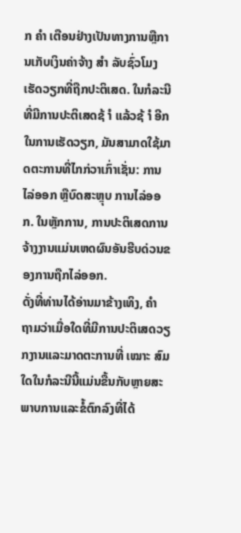ກ ຄຳ ເຕືອນຢ່າງເປັນທາງການຫຼືການເກັບເງິນຄ່າຈ້າງ ສຳ ລັບຊົ່ວໂມງເຮັດວຽກທີ່ຖືກປະຕິເສດ. ໃນກໍລະນີທີ່ມີການປະຕິເສດຊ້ ຳ ແລ້ວຊ້ ຳ ອີກໃນການເຮັດວຽກ, ມັນສາມາດໃຊ້ມາດຕະການທີ່ໄກກ່ວາເກົ່າເຊັ່ນ: ການໄລ່ອອກ ຫຼືບົດສະຫຼຸບ ການໄລ່ອອກ. ໃນຫຼັກການ, ການປະຕິເສດການຈ້າງງານແມ່ນເຫດຜົນອັນຮີບດ່ວນຂອງການຖືກໄລ່ອອກ.
ດັ່ງທີ່ທ່ານໄດ້ອ່ານມາຂ້າງເທິງ, ຄຳ ຖາມວ່າເມື່ອໃດທີ່ມີການປະຕິເສດວຽກງານແລະມາດຕະການທີ່ ເໝາະ ສົມໃດໃນກໍລະນີນີ້ແມ່ນຂື້ນກັບຫຼາຍສະພາບການແລະຂໍ້ຕົກລົງທີ່ໄດ້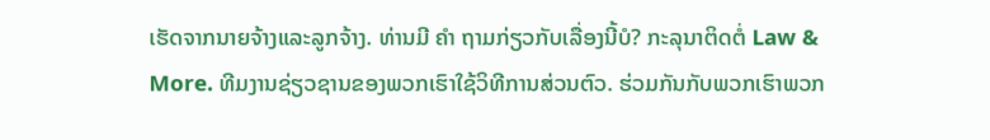ເຮັດຈາກນາຍຈ້າງແລະລູກຈ້າງ. ທ່ານມີ ຄຳ ຖາມກ່ຽວກັບເລື່ອງນີ້ບໍ? ກະລຸນາຕິດຕໍ່ Law & More. ທີມງານຊ່ຽວຊານຂອງພວກເຮົາໃຊ້ວິທີການສ່ວນຕົວ. ຮ່ວມກັນກັບພວກເຮົາພວກ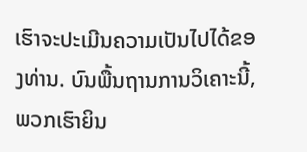ເຮົາຈະປະເມີນຄວາມເປັນໄປໄດ້ຂອງທ່ານ. ບົນພື້ນຖານການວິເຄາະນີ້, ພວກເຮົາຍິນ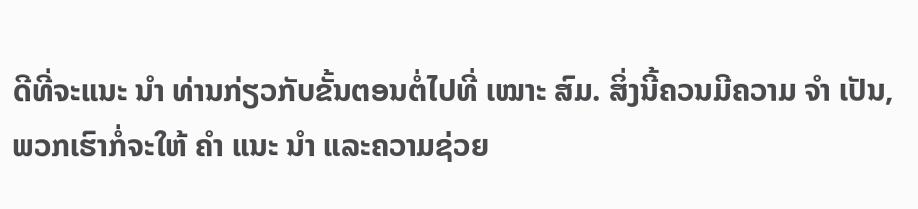ດີທີ່ຈະແນະ ນຳ ທ່ານກ່ຽວກັບຂັ້ນຕອນຕໍ່ໄປທີ່ ເໝາະ ສົມ. ສິ່ງນີ້ຄວນມີຄວາມ ຈຳ ເປັນ, ພວກເຮົາກໍ່ຈະໃຫ້ ຄຳ ແນະ ນຳ ແລະຄວາມຊ່ວຍ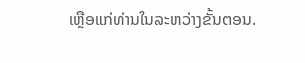ເຫຼືອແກ່ທ່ານໃນລະຫວ່າງຂັ້ນຕອນ.